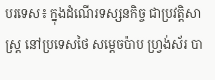បរទេស៖ ក្នុងដំណើរទស្សនកិច្ច ជាប្រវត្តិសាស្ត្រ នៅប្រទេសថៃ សម្តេចប៉ាប ហ្វ្រង់ស័រ បា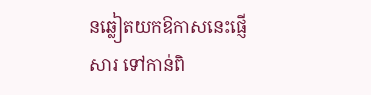នឆ្លៀតយកឱកាសនេះផ្ញើសារ ទៅកាន់ពិ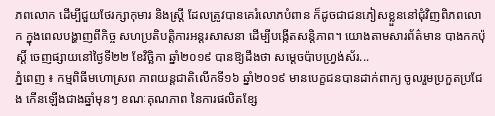ភពលោក ដើម្បីជួយថែរក្សាកុមារ និងស្ត្រី ដែលត្រូវបានគេរំលោភបំពាន ក៏ដូចជាជនភៀសខ្លួននៅជុំវិញពិភពលោក ក្នុងពេលបង្ហាញពីកិច្ច សហប្រតិបត្តិការអន្តរសាសនា ដើម្បីបង្កើតសន្តិភាព។ យោងតាមសារព័ត៌មាន បាងកកប៉ុស្តិ៍ ចេញផ្សាយនៅថ្ងៃទី២២ ខែវិច្ឆិកា ឆ្នាំ២០១៩ បានឱ្យដឹងថា សម្តេចប៉ាបហ្វ្រង់ស័រ...
ភ្នំពេញ ៖ កម្មពិធីមហោស្រព ភាពយន្ដជាតិលើកទី១៦ ឆ្នាំ២០១៩ មានបេក្ខជនបានដាក់ពាក្យ ចូលរួមប្រកួតប្រជែង កើនឡើងជាងឆ្នាំមុនៗ ខណៈគុណភាព នៃការផលិតខ្សែ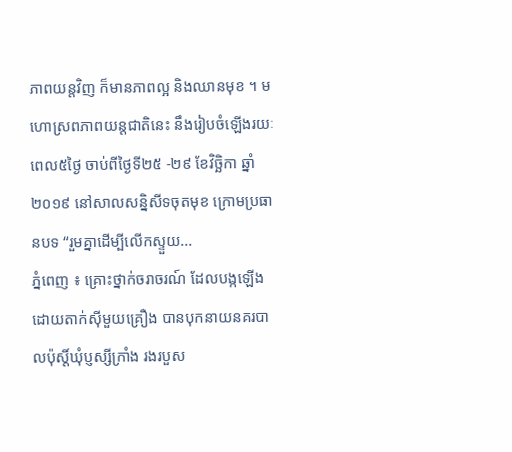ភាពយន្ដវិញ ក៏មានភាពល្អ និងឈានមុខ ។ មហោស្រពភាពយន្ដជាតិនេះ នឹងរៀបចំឡើងរយៈពេល៥ថ្ងៃ ចាប់ពីថ្ងៃទី២៥ -២៩ ខែវិច្ឆិកា ឆ្នាំ២០១៩ នៅសាលសន្និសីទចុតមុខ ក្រោមប្រធានបទ “រួមគ្នាដើម្បីលើកស្ទួយ...
ភ្នំពេញ ៖ គ្រោះថ្នាក់ចរាចរណ៍ ដែលបង្កឡើង ដោយតាក់ស៊ីមួយគ្រឿង បានបុកនាយនគរបាលប៉ុស្តិ៍ឃុំប្ញស្សីក្រាំង រងរបួស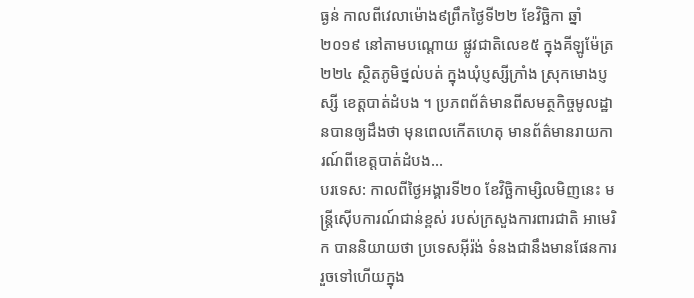ធ្ងន់ កាលពីវេលាម៉ោង៩ព្រឹកថ្ងៃទី២២ ខែវិច្ឆិកា ឆ្នាំ២០១៩ នៅតាមបណ្តោយ ផ្លូវជាតិលេខ៥ ក្នុងគីឡូម៉ែត្រ ២២៤ ស្ថិតភូមិថ្នល់បត់ ក្នុងឃុំប្ញស្សីក្រាំង ស្រុកមោងប្ញស្សី ខេត្តបាត់ដំបង ។ ប្រភពព័ត៌មានពីសមត្ថកិច្ចមូលដ្ឋានបានឲ្យដឹងថា មុនពេលកើតហេតុ មានព័ត៌មានរាយការណ៍ពីខេត្តបាត់ដំបង...
បរទេស: កាលពីថ្ងៃអង្គារទី២០ ខែវិច្ឆិកាម្សិលមិញនេះ មន្ត្រីស៊ើបការណ៍ជាន់ខ្ពស់ របស់ក្រសួងការពារជាតិ អាមេរិក បាននិយាយថា ប្រទេសអ៊ីរ៉ង់ ទំនងជានឹងមានផែនការ រួចទៅហើយក្នុង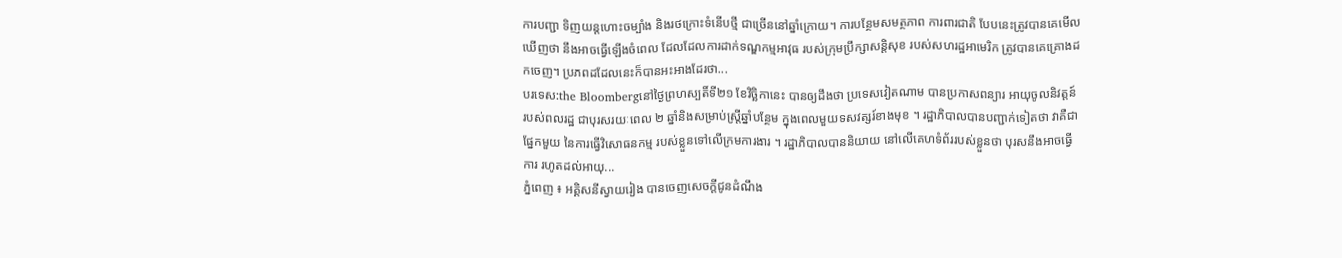ការបញ្ជា ទិញយន្ដហោះចម្បាំង និងរថក្រោះទំនើបថ្មី ជាច្រើននៅឆ្នាំក្រោយ។ ការបន្ថែមសមត្ថភាព ការពារជាតិ បែបនេះត្រូវបានគេមើលឃើញថា នឹងអាចធ្វើឡើងចំពេល ដែលដែលការដាក់ទណ្ឌកម្មអាវុធ របស់ក្រុមប្រឹក្សាសន្តិសុខ របស់សហរដ្ឋអាមេរិក ត្រូវបានគេគ្រោងដកចេញ។ ប្រភពដដែលនេះក៏បានអះអាងដែរថា...
បរទេស:the Bloombergនៅថ្ងៃព្រហស្បតិ៍ទី២១ ខែវិច្ឆិកានេះ បានឲ្យដឹងថា ប្រទេសវៀតណាម បានប្រកាសពន្យារ អាយុចូលនិវត្តន៍ របស់ពលរដ្ឋ ជាបុរសរយៈពេល ២ ឆ្នាំនិងសម្រាប់ស្ត្រីឆ្នាំបន្ថែម ក្នុងពេលមួយទសវត្សរ៍ខាងមុខ ។ រដ្ឋាភិបាលបានបញ្ជាក់ទៀតថា វាគឺជាផ្នែកមួយ នៃការធ្វើវិសោធនកម្ម របស់ខ្លួនទៅលើក្រមការងារ ។ រដ្ឋាភិបាលបាននិយាយ នៅលើគេហទំព័ររបស់ខ្លួនថា បុរសនឹងអាចធ្វើការ រហូតដល់អាយុ...
ភ្នំពេញ ៖ អគ្គិសនីស្វាយរៀង បានចេញសេចក្តីជូនដំណឹង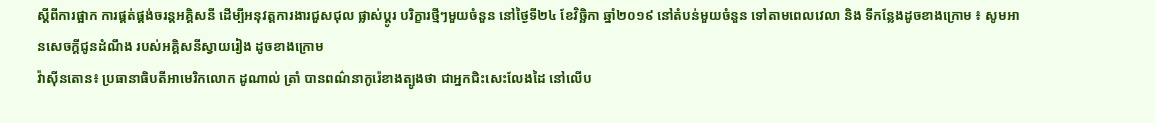ស្តីពីការផ្អាក ការផ្គត់ផ្គង់ចរន្តអគ្គិសនី ដើម្បីអនុវត្តការងារជួសជុល ផ្លាស់ប្តូរ បរិក្ខារថ្មីៗមួយចំនួន នៅថ្ងៃទី២៤ ខែវិច្ឆិកា ឆ្នាំ២០១៩ នៅតំបន់មួយចំនួន ទៅតាមពេលវេលា និង ទីកន្លែងដូចខាងក្រោម ៖ សូមអានសេចក្តីជូនដំណឹង របស់អគ្គិសនីស្វាយរៀង ដូចខាងក្រោម
វ៉ាស៊ីនតោន៖ ប្រធានាធិបតីអាមេរិកលោក ដូណាល់ ត្រាំ បានពណ៌នាកូរ៉េខាងត្បូងថា ជាអ្នកជិះសេះលែងដៃ នៅលើប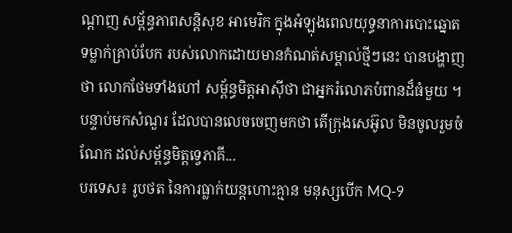ណ្តាញ សម្ព័ន្ធភាពសន្តិសុខ អាមេរិក ក្នុងអំឡុងពេលយុទ្ធនាការបោះឆ្នោត ទម្លាក់គ្រាប់បែក របស់លោកដោយមានកំណត់សម្គាល់ថ្មីៗនេះ បានបង្ហាញថា លោកថែមទាំងហៅ សម្ព័ន្ធមិត្តអាស៊ីថា ជាអ្នករំលោភបំពានដ៏ធំមួយ ។ បន្ទាប់មកសំណួរ ដែលបានលេចចេញមកថា តើក្រុងសេអ៊ូល មិនចូលរួមចំណែក ដល់សម្ព័ន្ធមិត្តទ្វេភាគី...
បរទេស៖ រូបថត នៃការធ្លាក់យន្តហោះគ្មាន មនុស្សបើក MQ-9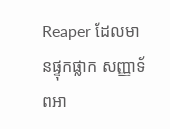Reaper ដែលមានផ្ទុកផ្លាក សញ្ញាទ័ពអា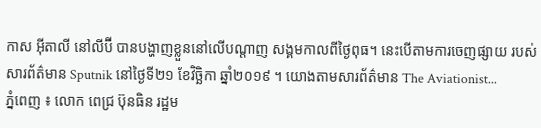កាស អ៊ីតាលី នៅលីប៊ី បានបង្ហាញខ្លួននៅលើបណ្តាញ សង្គមកាលពីថ្ងៃពុធ។ នេះបើតាមការចេញផ្សាយ របស់សារព័ត៌មាន Sputnik នៅថ្ងៃទី២១ ខែវិច្ឆិកា ឆ្នាំ២០១៩ ។ យោងតាមសារព័ត៌មាន The Aviationist...
ភ្នំពេញ ៖ លោក ពេជ្រ ប៊ុនធិន រដ្ឋម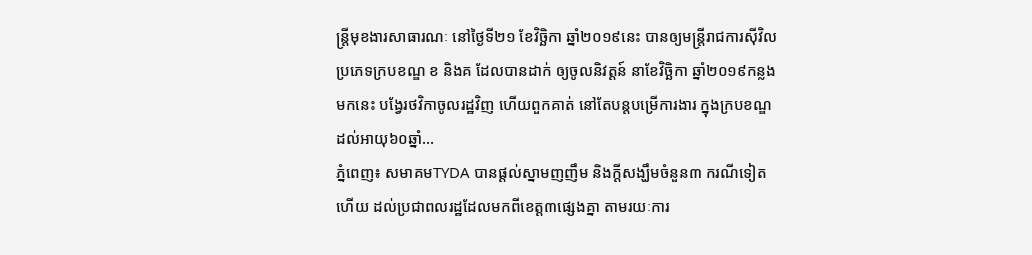ន្រ្តីមុខងារសាធារណៈ នៅថ្ងៃទី២១ ខែវិច្ឆិកា ឆ្នាំ២០១៩នេះ បានឲ្យមន្រ្តីរាជការស៊ីវិល ប្រភេទក្របខណ្ឌ ខ និងគ ដែលបានដាក់ ឲ្យចូលនិវត្តន៍ នាខែវិច្ឆិកា ឆ្នាំ២០១៩កន្លងមកនេះ បង្វែរថវិកាចូលរដ្ឋវិញ ហើយពួកគាត់ នៅតែបន្តបម្រើការងារ ក្នុងក្របខណ្ឌ ដល់អាយុ៦០ឆ្នាំ...
ភ្នំពេញ៖ សមាគមTYDA បានផ្តល់ស្នាមញញឹម និងក្តីសង្ឃឹមចំនួន៣ ករណីទៀតហើយ ដល់ប្រជាពលរដ្ឋដែលមកពីខេត្ត៣ផ្សេងគ្នា តាមរយៈការ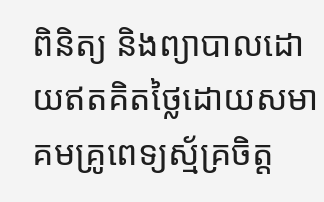ពិនិត្យ និងព្យាបាលដោយឥតគិតថ្លៃដោយសមាគមគ្រូពេទ្យស្ម័គ្រចិត្ត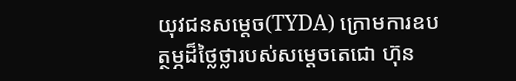យុវជនសម្ដេច(TYDA) ក្រោមការឧបត្ថម្ភដ៏ថ្លៃថ្លារបស់សម្ដេចតេជោ ហ៊ុន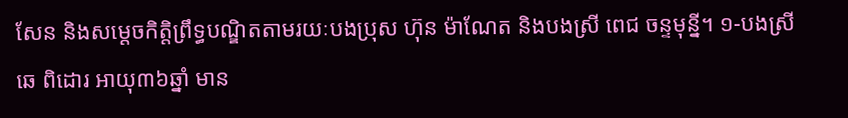សែន និងសម្ដេចកិតិ្តព្រឹទ្ធបណ្ឌិតតាមរយៈបងប្រុស ហ៊ុន ម៉ាណែត និងបងស្រី ពេជ ចន្ទមុន្នី។ ១-បងស្រី ឆេ ពិដោរ អាយុ៣៦ឆ្នាំ មាន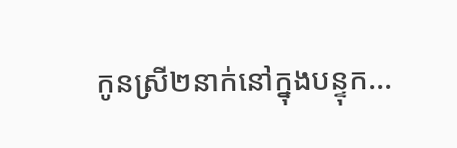កូនស្រី២នាក់នៅក្នុងបន្ទុក...